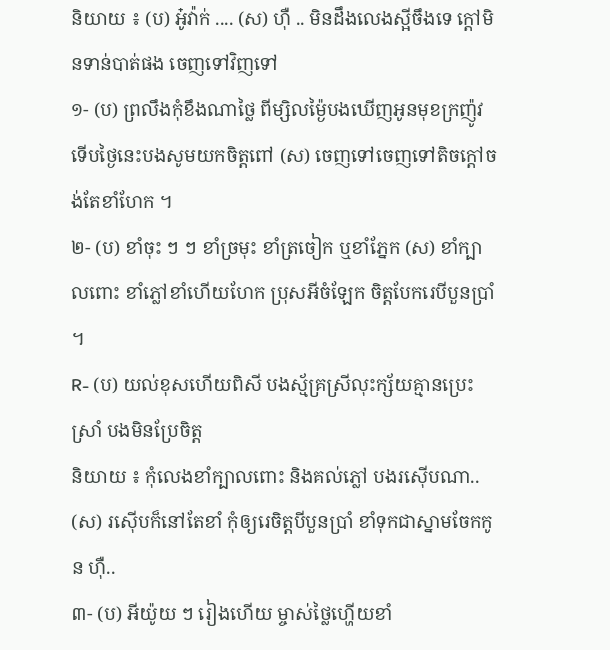និយាយ ៖ (ប) អូ៎វ៉ាក់ .... (ស) ហ៊ឺ .. មិនដឹងលេងស្អីចឹងទេ ក្តៅមិនទាន់បាត់ផង ចេញទៅវិញទៅ
១- (ប) ព្រលឹងកុំខឹងណាថ្លៃ ពីម្សិលម៉្ងៃបងឃើញអូនមុខក្រញ៉ូវ ទើបថ្ងៃនេះបងសូមយកចិត្តពៅ (ស) ចេញទៅចេញទៅតិចក្តៅចង់តែខាំហែក ។
២- (ប) ខាំចុះ ៗ ៗ ខាំច្រមុះ ខាំត្រចៀក ឬខាំភ្នែក (ស) ខាំក្បាលពោះ ខាំភ្លៅខាំហើយហែក ប្រុសអីចំឡែក ចិត្តបែករេបីបួនប្រាំ ។
R- (ប) យល់ខុសហើយពិសី បងស្ម័គ្រស្រីលុះក្ស័យគ្មានប្រេះស្រាំ បងមិនប្រែចិត្ត
និយាយ ៖ កុំលេងខាំក្បាលពោះ និងគល់ភ្លៅ បងរស៊ើបណា..
(ស) រស៊ើបក៏នៅតែខាំ កុំឲ្យរេចិត្តបីបួនប្រាំ ខាំទុកជាស្នាមចែកកូន ហ៊ឺ..
៣- (ប) អីយ៉ូយ ៗ រៀងហើយ ម្ចាស់ថ្លៃហ្ហើយខាំ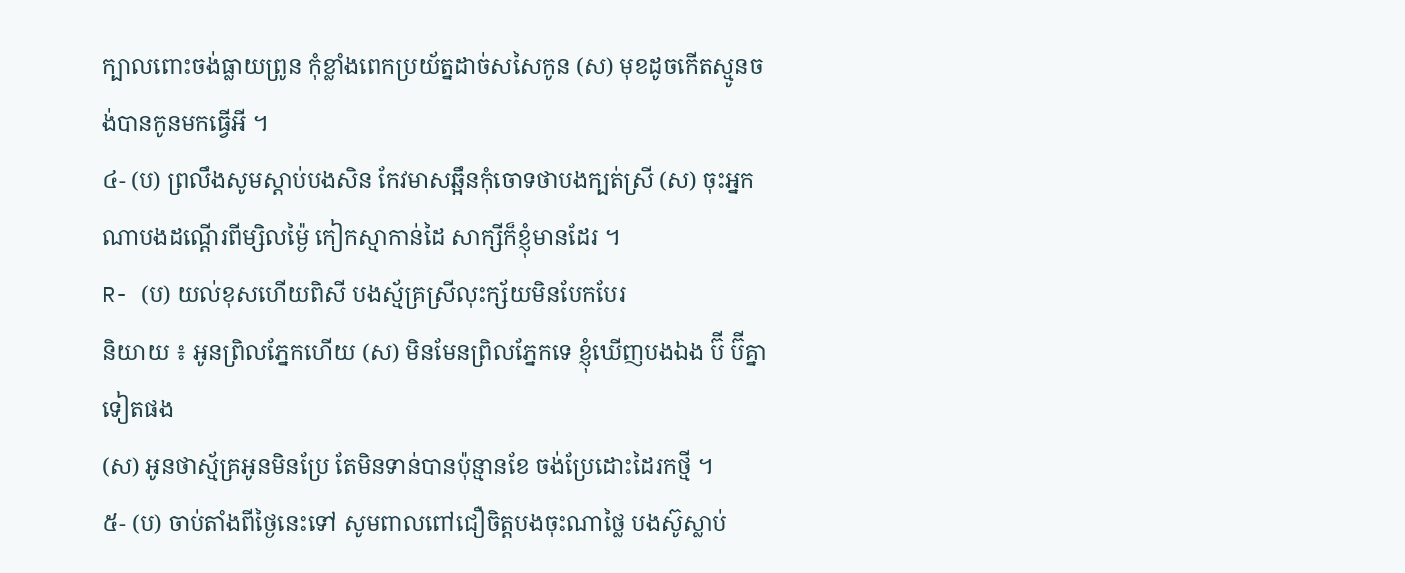ក្បាលពោះចង់ធ្លាយព្រូន កុំខ្លាំងពេកប្រយ័ត្នដាច់សសៃកូន (ស) មុខដូចកើតស្មូនចង់បានកូនមកធ្វើអី ។
៤- (ប) ព្រលឹងសូមស្តាប់បងសិន កែវមាសឆ្អឹនកុំចោទថាបងក្បត់ស្រី (ស) ចុះអ្នកណាបងដណ្តើរពីម្សិលម៉្ងៃ កៀកស្មាកាន់ដៃ សាក្សីក៏ខ្ញុំមានដែរ ។
R- (ប) យល់ខុសហើយពិសី បងស័្មគ្រស្រីលុះក្ស័យមិនបែកបែរ
និយាយ ៖ អូនព្រិលភ្នែកហើយ (ស) មិនមែនព្រិលភ្នែកទេ ខ្ញុំឃើញបងឯង ប៊ី ប៊ីគ្នាទៀតផង
(ស) អូនថាស្ម័គ្រអូនមិនប្រែ តែមិនទាន់បានប៉ុន្មានខែ ចង់ប្រែដោះដៃរកថ្មី ។
៥- (ប) ចាប់តាំងពីថ្ងៃនេះទៅ សូមពាលពៅជឿចិត្តបងចុះណាថ្លៃ បងស៊ូស្លាប់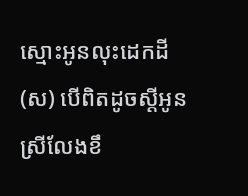ស្មោះអូនលុះដេកដី (ស) បើពិតដូចស្តីអូនស្រីលែងខឹ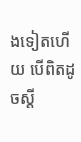ងទៀតហើយ បើពិតដូចស្តី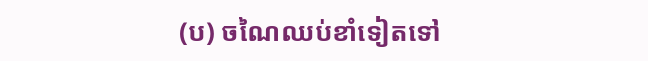(ប) ចណៃឈប់ខាំទៀតទៅ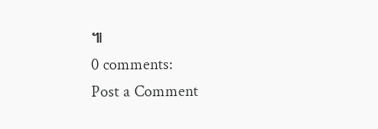៕
0 comments:
Post a Comment